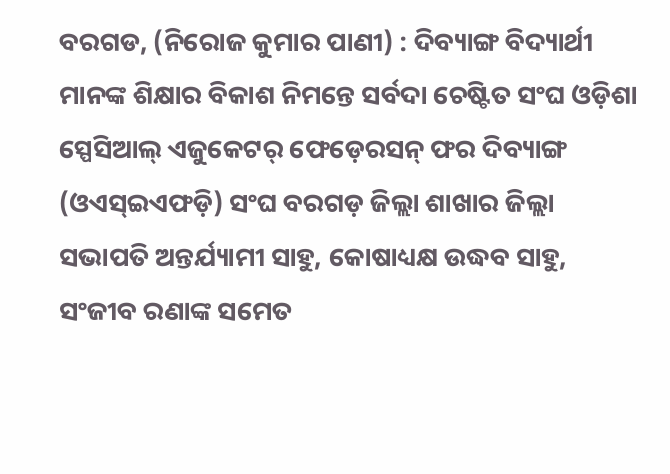ବରଗଡ, (ନିରୋଜ କୁମାର ପାଣୀ) : ଦିବ୍ୟାଙ୍ଗ ବିଦ୍ୟାର୍ଥୀ ମାନଙ୍କ ଶିକ୍ଷାର ବିକାଶ ନିମନ୍ତେ ସର୍ବଦା ଚେଷ୍ଟିତ ସଂଘ ଓଡ଼ିଶା ସ୍ପେସିଆଲ୍ ଏଜୁକେଟର୍ ଫେଡ଼େରସନ୍ ଫର ଦିବ୍ୟାଙ୍ଗ (ଓଏସ୍ଇଏଫଡ଼ି) ସଂଘ ବରଗଡ଼ ଜିଲ୍ଲା ଶାଖାର ଜିଲ୍ଲା ସଭାପତି ଅନ୍ତର୍ଯ୍ୟାମୀ ସାହୁ, କୋଷାଧ୍ୟକ୍ଷ ଉଦ୍ଧବ ସାହୁ, ସଂଜୀବ ରଣାଙ୍କ ସମେତ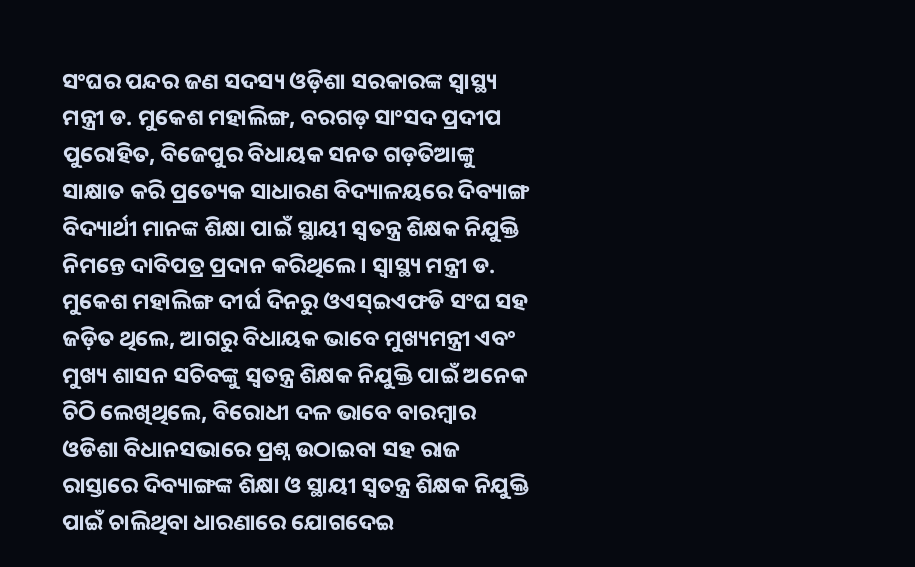ସଂଘର ପନ୍ଦର ଜଣ ସଦସ୍ୟ ଓଡ଼ିଶା ସରକାରଙ୍କ ସ୍ୱାସ୍ଥ୍ୟ ମନ୍ତ୍ରୀ ଡ. ମୁକେଶ ମହାଲିଙ୍ଗ, ବରଗଡ଼ ସାଂସଦ ପ୍ରଦୀପ ପୁରୋହିତ, ବିଜେପୁର ବିଧାୟକ ସନତ ଗଡ଼ତିଆଙ୍କୁ ସାକ୍ଷାତ କରି ପ୍ରତ୍ୟେକ ସାଧାରଣ ବିଦ୍ୟାଳୟରେ ଦିବ୍ୟାଙ୍ଗ ବିଦ୍ୟାର୍ଥୀ ମାନଙ୍କ ଶିକ୍ଷା ପାଇଁ ସ୍ଥାୟୀ ସ୍ୱତନ୍ତ୍ର ଶିକ୍ଷକ ନିଯୁକ୍ତି ନିମନ୍ତେ ଦାବିପତ୍ର ପ୍ରଦାନ କରିଥିଲେ । ସ୍ୱାସ୍ଥ୍ୟ ମନ୍ତ୍ରୀ ଡ. ମୁକେଶ ମହାଲିଙ୍ଗ ଦୀର୍ଘ ଦିନରୁ ଓଏସ୍ଇଏଫଡି ସଂଘ ସହ ଜଡ଼ିତ ଥିଲେ, ଆଗରୁ ବିଧାୟକ ଭାବେ ମୁଖ୍ୟମନ୍ତ୍ରୀ ଏବଂ ମୁଖ୍ୟ ଶାସନ ସଚିବଙ୍କୁ ସ୍ୱତନ୍ତ୍ର ଶିକ୍ଷକ ନିଯୁକ୍ତି ପାଇଁ ଅନେକ ଚିଠି ଲେଖିଥିଲେ, ବିରୋଧୀ ଦଳ ଭାବେ ବାରମ୍ବାର ଓଡିଶା ବିଧାନସଭାରେ ପ୍ରଶ୍ନ ଉଠାଇବା ସହ ରାଜ ରାସ୍ତାରେ ଦିବ୍ୟାଙ୍ଗଙ୍କ ଶିକ୍ଷା ଓ ସ୍ଥାୟୀ ସ୍ୱତନ୍ତ୍ର ଶିକ୍ଷକ ନିଯୁକ୍ତି ପାଇଁ ଚାଲିଥିବା ଧାରଣାରେ ଯୋଗଦେଇ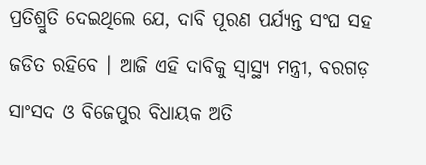ପ୍ରତିଶ୍ରୁତି ଦେଇଥିଲେ ଯେ, ଦାବି ପୂରଣ ପର୍ଯ୍ୟନ୍ତ ସଂଘ ସହ ଜଡିତ ରହିବେ । ଆଜି ଏହି ଦାବିକୁ ସ୍ୱାସ୍ଥ୍ୟ ମନ୍ତ୍ରୀ, ବରଗଡ଼ ସାଂସଦ ଓ ବିଜେପୁର ବିଧାୟକ ଅତି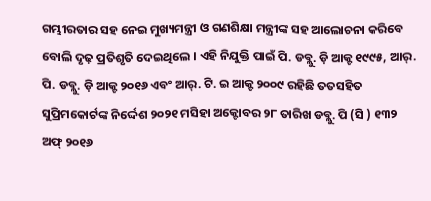ଗମ୍ଭୀରତାର ସହ ନେଇ ମୁଖ୍ୟମନ୍ତ୍ରୀ ଓ ଗଣଶିକ୍ଷା ମନ୍ତ୍ରୀଙ୍କ ସହ ଆଲୋଚନା କରିବେ ବୋଲି ଦୃଢ଼ ପ୍ରତିଶୃତି ଦେଇଥିଲେ । ଏହି ନିଯୁକ୍ତି ପାଇଁ ପି. ଡବ୍ଲୁ. ଡ଼ି ଆକ୍ଟ ୧୯୯୫, ଆର୍. ପି. ଡବ୍ଲୁ. ଡ଼ି ଆକ୍ଟ ୨୦୧୬ ଏବଂ ଆର୍. ଟି. ଇ ଆକ୍ଟ ୨୦୦୯ ରହିଛି ତତସହିତ ସୁପ୍ରିମକୋର୍ଟଙ୍କ ନିର୍ଦ୍ଦେଶ ୨୦୨୧ ମସିହା ଅକ୍ଟୋବର ୨୮ ତାରିଖ ଡବ୍ଲୁ. ପି (ସି ) ୧୩୨ ଅଫ୍ ୨୦୧୬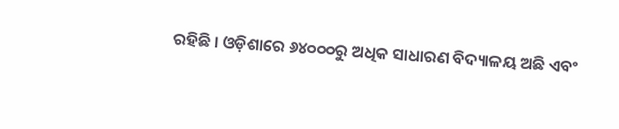ରହିଛି । ଓଡ଼ିଶାରେ ୬୪୦୦୦ରୁ ଅଧିକ ସାଧାରଣ ବିଦ୍ୟାଳୟ ଅଛି ଏବଂ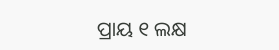ପ୍ରାୟ ୧ ଲକ୍ଷ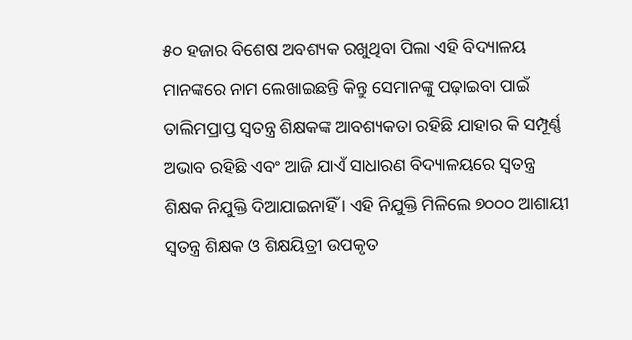୫୦ ହଜାର ବିଶେଷ ଅବଶ୍ୟକ ରଖୁଥିବା ପିଲା ଏହି ବିଦ୍ୟାଳୟ ମାନଙ୍କରେ ନାମ ଲେଖାଇଛନ୍ତି କିନ୍ତୁ ସେମାନଙ୍କୁ ପଢ଼ାଇବା ପାଇଁ ତାଲିମପ୍ରାପ୍ତ ସ୍ୱତନ୍ତ୍ର ଶିକ୍ଷକଙ୍କ ଆବଶ୍ୟକତା ରହିଛି ଯାହାର କି ସମ୍ପୂର୍ଣ୍ଣ ଅଭାବ ରହିଛି ଏବଂ ଆଜି ଯାଏଁ ସାଧାରଣ ବିଦ୍ୟାଳୟରେ ସ୍ୱତନ୍ତ୍ର ଶିକ୍ଷକ ନିଯୁକ୍ତି ଦିଆଯାଇନାହିଁ । ଏହି ନିଯୁକ୍ତି ମିଳିଲେ ୭୦୦୦ ଆଶାୟୀ ସ୍ୱତନ୍ତ୍ର ଶିକ୍ଷକ ଓ ଶିକ୍ଷୟିତ୍ରୀ ଉପକୃତ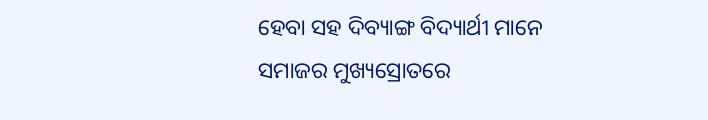ହେବା ସହ ଦିବ୍ୟାଙ୍ଗ ବିଦ୍ୟାର୍ଥୀ ମାନେ ସମାଜର ମୁଖ୍ୟସ୍ରୋତରେ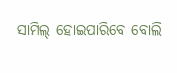ସାମିଲ୍ ହୋଇପାରିବେ ବୋଲି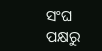ସଂଘ ପକ୍ଷରୁ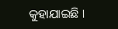କୁହାଯାଇଛି ।